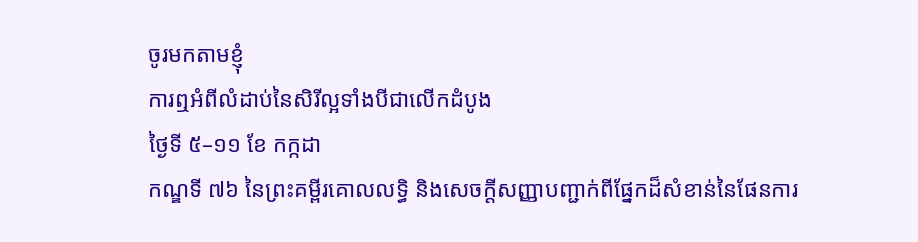ចូរមកតាមខ្ញុំ
ការឮអំពីលំដាប់នៃសិរីល្អទាំងបីជាលើកដំបូង
ថ្ងៃទី ៥–១១ ខែ កក្កដា
កណ្ឌទី ៧៦ នៃព្រះគម្ពីរគោលលទ្ធិ និងសេចក្តីសញ្ញាបញ្ជាក់ពីផ្នែកដ៏សំខាន់នៃផែនការ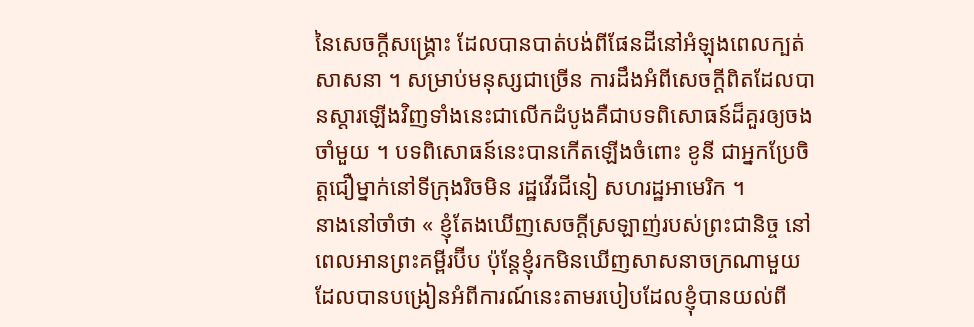នៃសេចក្ដីសង្គ្រោះ ដែលបានបាត់បង់ពីផែនដីនៅអំឡុងពេលក្បត់សាសនា ។ សម្រាប់មនុស្សជាច្រើន ការដឹងអំពីសេចក្ដីពិតដែលបានស្ដារឡើងវិញទាំងនេះជាលើកដំបូងគឺជាបទពិសោធន៍ដ៏គួរឲ្យចងចាំមួយ ។ បទពិសោធន៍នេះបានកើតឡើងចំពោះ ខូនី ជាអ្នកប្រែចិត្តជឿម្នាក់នៅទីក្រុងរិចមិន រដ្ឋវើរជីនៀ សហរដ្ឋអាមេរិក ។
នាងនៅចាំថា « ខ្ញុំតែងឃើញសេចក្ដីស្រឡាញ់របស់ព្រះជានិច្ច នៅពេលអានព្រះគម្ពីរប៊ីប ប៉ុន្ដែខ្ញុំរកមិនឃើញសាសនាចក្រណាមួយ ដែលបានបង្រៀនអំពីការណ៍នេះតាមរបៀបដែលខ្ញុំបានយល់ពី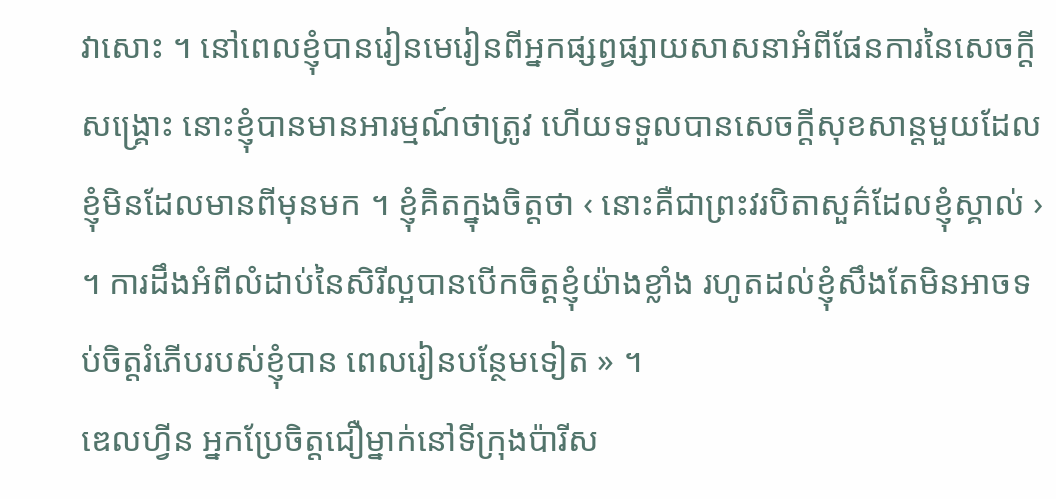វាសោះ ។ នៅពេលខ្ញុំបានរៀនមេរៀនពីអ្នកផ្សព្វផ្សាយសាសនាអំពីផែនការនៃសេចក្តីសង្គ្រោះ នោះខ្ញុំបានមានអារម្មណ៍ថាត្រូវ ហើយទទួលបានសេចក្ដីសុខសាន្ដមួយដែលខ្ញុំមិនដែលមានពីមុនមក ។ ខ្ញុំគិតក្នុងចិត្តថា ‹ នោះគឺជាព្រះវរបិតាសួគ៌ដែលខ្ញុំស្គាល់ › ។ ការដឹងអំពីលំដាប់នៃសិរីល្អបានបើកចិត្តខ្ញុំយ៉ាងខ្លាំង រហូតដល់ខ្ញុំសឹងតែមិនអាចទប់ចិត្តរំភើបរបស់ខ្ញុំបាន ពេលរៀនបន្ថែមទៀត » ។
ឌេលហ្វីន អ្នកប្រែចិត្តជឿម្នាក់នៅទីក្រុងប៉ារីស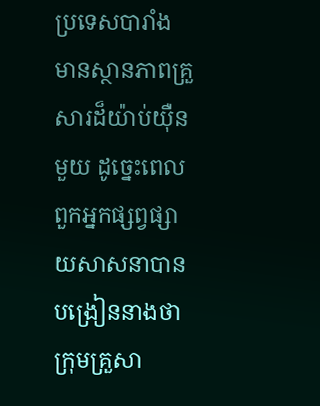ប្រទេសបារាំង មានស្ថានភាពគ្រួសារដ៏យ៉ាប់យ៉ឺនមួយ ដូច្នេះពេលពួកអ្នកផ្សព្វផ្សាយសាសនាបានបង្រៀននាងថា ក្រុមគ្រួសា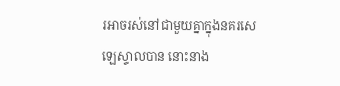រអាចរស់នៅជាមួយគ្នាក្នុងនគរសេឡេស្ទាលបាន នោះនាង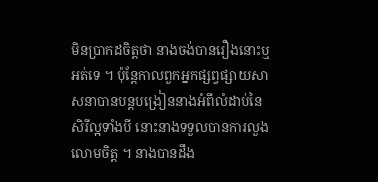មិនប្រាកដចិត្តថា នាងចង់បានរឿងនោះឬអត់ទេ ។ ប៉ុន្ដែកាលពួកអ្នកផ្សព្វផ្សាយសាសនាបានបន្ដបង្រៀននាងអំពីលំដាប់នៃសិរីល្អទាំងបី នោះនាងទទួលបានការលួងលោមចិត្ត ។ នាងបានដឹង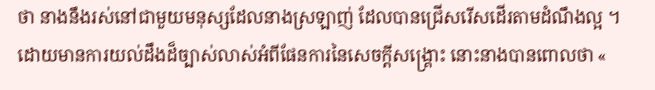ថា នាងនឹងរស់នៅជាមួយមនុស្សដែលនាងស្រឡាញ់ ដែលបានជ្រើសរើសដើរតាមដំណឹងល្អ ។ ដោយមានការយល់ដឹងដ៏ច្បាស់លាស់អំពីផែនការនៃសេចក្តីសង្គ្រោះ នោះនាងបានពោលថា «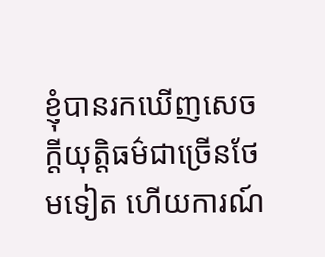ខ្ញុំបានរកឃើញសេចក្ដីយុត្តិធម៌ជាច្រើនថែមទៀត ហើយការណ៍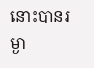នោះបានរម្ងា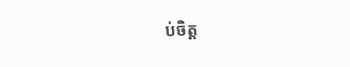ប់ចិត្ត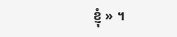ខ្ញុំ » ។